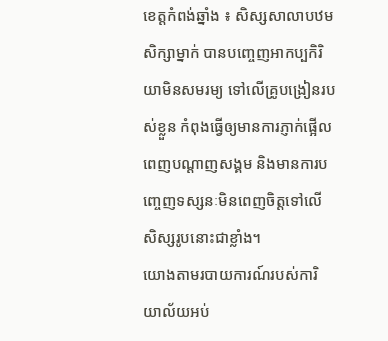ខេត្តកំពង់ឆ្នាំង ៖ សិស្សសាលាបឋមសិក្សាម្នាក់ បានបញ្ចេញអាកប្បកិរិយាមិនសមរម្យ ទៅលើគ្រូបង្រៀនរបស់ខ្លួន កំពុងធ្វើឲ្យមានការភ្ញាក់ផ្អើលពេញបណ្ដាញសង្គម និងមានការបញ្ចេញទស្សនៈមិនពេញចិត្តទៅលើសិស្សរូបនោះជាខ្លាំង។
យោងតាមរបាយការណ៍របស់ការិយាល័យអប់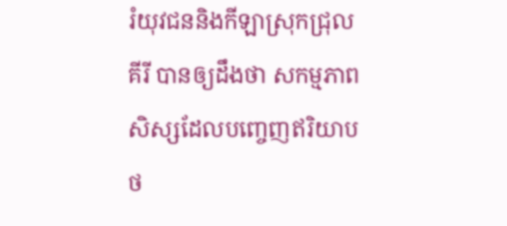រំយុវជននិងកីឡាស្រុកជ្រុលគីរី បានឲ្យដឹងថា សកម្មភាពសិស្សដែលបញ្ចេញឥរិយាបថ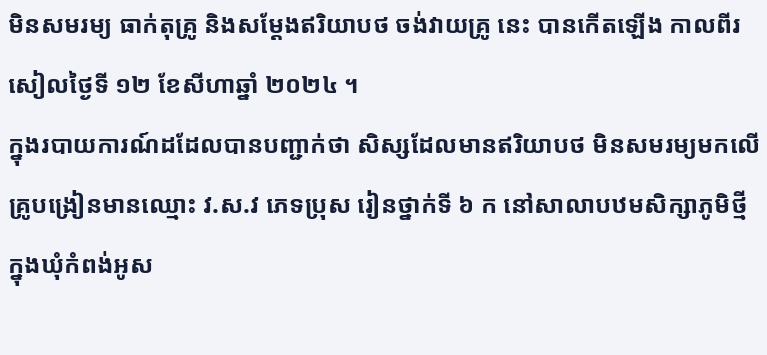មិនសមរម្យ ធាក់តុគ្រូ និងសម្ដែងឥរិយាបថ ចង់វាយគ្រូ នេះ បានកើតឡើង កាលពីរសៀលថ្ងៃទី ១២ ខែសីហាឆ្នាំ ២០២៤ ។
ក្នុងរបាយការណ៍ដដែលបានបញ្ជាក់ថា សិស្សដែលមានឥរិយាបថ មិនសមរម្យមកលើគ្រូបង្រៀនមានឈ្មោះ វ.ស.វ ភេទប្រុស រៀនថ្នាក់ទី ៦ ក នៅសាលាបឋមសិក្សាភូមិថ្មី ក្នុងឃុំកំពង់អូស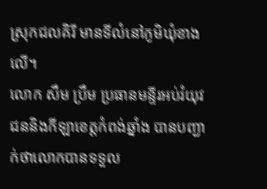ស្រុកជលគិរី មានទីលំនៅភូមិឃុំខាងលើ។
លោក សឹម ប្រឹម ប្រធានមន្ទីរអប់រំយុវជននិងកីឡាខេត្តកំពង់ឆ្នាំង បានបញ្ជាក់ថាលោកបានទទួល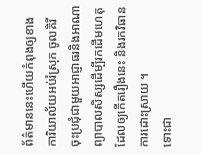ព័ត៌មាននេះហើយកំពុងឲ្យខាង ការិយាល័យអប់រំស្រុក ចូលគិរី ចុះប្រជុំជាមួយអាជ្ញាធរនិងអាណាព្យាបាលសិស្សដើម្បីរកដើមហេតុ ដែលឲ្យកើតរឿងនេះ និងរកវិធានការដោះស្រាយ ។
ទោះជា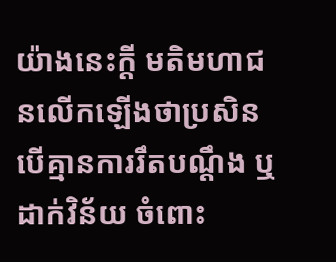យ៉ាងនេះក្តី មតិមហាជនលើកឡើងថាប្រសិនបើគ្មានការរឹតបណ្ដឹង ឬដាក់វិន័យ ចំពោះ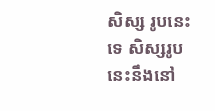សិស្ស រូបនេះទេ សិស្សរូបនេះនឹងនៅ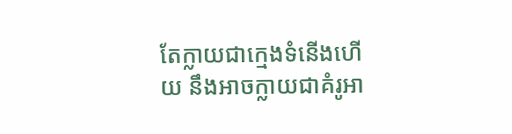តែក្លាយជាក្មេងទំនើងហើយ នឹងអាចក្លាយជាគំរូអា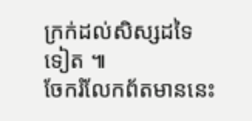ក្រក់ដល់សិស្សដទៃទៀត ៕
ចែករំលែកព័តមាននេះ